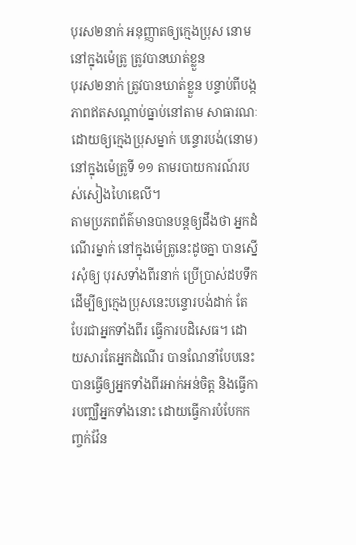បុរស២នាក់ អនុញ្ញាតឲ្យក្មេងប្រុស នោម នៅក្នុងម៉េត្រូ ត្រូវបានឃាត់ខ្លួន
បុរស២នាក់ ត្រូវបានឃាត់ខ្លួន បន្ទាប់ពីបង្កភាពឥតសណ្ដាប់ធ្នាប់នៅតាម សាធារណៈ ដោយឲ្យក្មេងប្រុសម្នាក់ បន្ទោរបង់(នោម) នៅក្នុងម៉េត្រូទី ១១ តាមរបាយការណ៍របស់សៀងហៃឌេលី។
តាមប្រភពព័ត៌មានបានបន្ដឲ្យដឹងថា អ្នកដំណើរម្នាក់ នៅក្នុងម៉េត្រូនេះដូចគ្នា បានស្នើរសុំឲ្យ បុរសទាំងពីរនាក់ ប្រើប្រាស់ដបទឹក ដើម្បីឲ្យក្មេងប្រុសនេះបន្ទោរបង់ដាក់ តែបែរជាអ្នកទាំងពីរ ធ្វើការបដិសេធ។ ដោយសារតែអ្នកដំណើរ បានណែនាំបែបនេះ បានធ្វើឲ្យអ្នកទាំងពីរអាក់អន់ចិត្ដ និងធ្វើការបញ្ឈឺអ្នកទាំងនោះ ដោយធ្វើការបំបែកកញ្ចក់វ៉ែន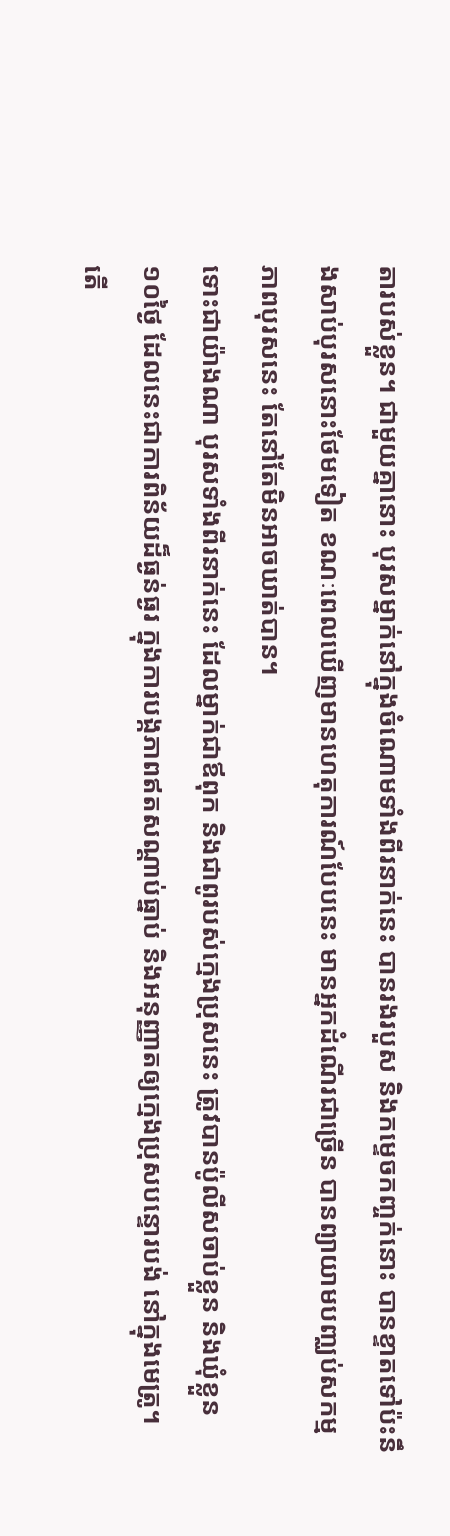តារបស់ខ្លួន។ ជាមួយគ្នានោះ បុរសម្នាក់នៅក្នុងចំណោមទាំងពីរនាក់នេះ បានរងរបួស និងកម្ទេចកញ្ចក់នោះ បានខ្ទាតទៅប៉ះនឹងសាប់បុរសនោះថែមទៀត ខណៈពេលឃើញមានហេតុការណ៍បែបនេះ មានអ្នកដំណើរជាច្រើន បានព្យាយាមបញ្ឈប់សកម្មភាពបុរសនេះ តែនៅតែមិនអាចឃាត់បាន។
ទោះជាយ៉ាងណា បុរសទាំងពីរនាក់នេះ ដែលម្នាក់ជាឪពុក និងជាពូរបស់ក្មេងប្រុសនេះ ត្រូវបានប៉ូលីសចាប់ខ្លួន និងឃុំខ្លួន ១០ថ្ងៃ ដែលនេះជាការពិន័យដ៏ធ្ងន់ធ្ងរ ក្នុងការបង្កភាពឥតសណ្ដាប់ធ្នាប់ និងអនុញ្ញាតឲ្យក្មេងប្រុសបន្ទោរបង់ នៅក្នុងមេត្រូ។
តើ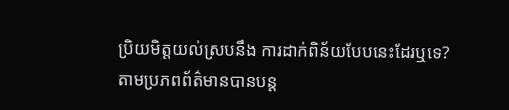ប្រិយមិត្ដយល់ស្របនឹង ការដាក់ពិន័យបែបនេះដែរឬទេ?
តាមប្រភពព័ត៌មានបានបន្ដ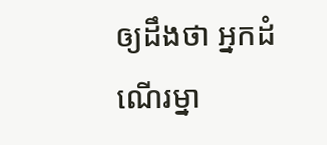ឲ្យដឹងថា អ្នកដំណើរម្នា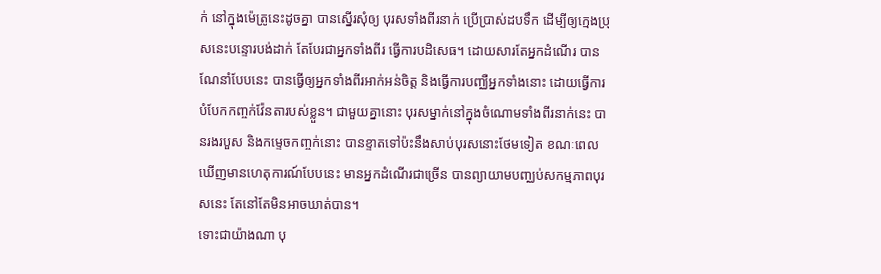ក់ នៅក្នុងម៉េត្រូនេះដូចគ្នា បានស្នើរសុំឲ្យ បុរសទាំងពីរនាក់ ប្រើប្រាស់ដបទឹក ដើម្បីឲ្យក្មេងប្រុសនេះបន្ទោរបង់ដាក់ តែបែរជាអ្នកទាំងពីរ ធ្វើការបដិសេធ។ ដោយសារតែអ្នកដំណើរ បានណែនាំបែបនេះ បានធ្វើឲ្យអ្នកទាំងពីរអាក់អន់ចិត្ដ និងធ្វើការបញ្ឈឺអ្នកទាំងនោះ ដោយធ្វើការបំបែកកញ្ចក់វ៉ែនតារបស់ខ្លួន។ ជាមួយគ្នានោះ បុរសម្នាក់នៅក្នុងចំណោមទាំងពីរនាក់នេះ បានរងរបួស និងកម្ទេចកញ្ចក់នោះ បានខ្ទាតទៅប៉ះនឹងសាប់បុរសនោះថែមទៀត ខណៈពេលឃើញមានហេតុការណ៍បែបនេះ មានអ្នកដំណើរជាច្រើន បានព្យាយាមបញ្ឈប់សកម្មភាពបុរសនេះ តែនៅតែមិនអាចឃាត់បាន។
ទោះជាយ៉ាងណា បុ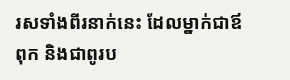រសទាំងពីរនាក់នេះ ដែលម្នាក់ជាឪពុក និងជាពូរប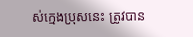ស់ក្មេងប្រុសនេះ ត្រូវបាន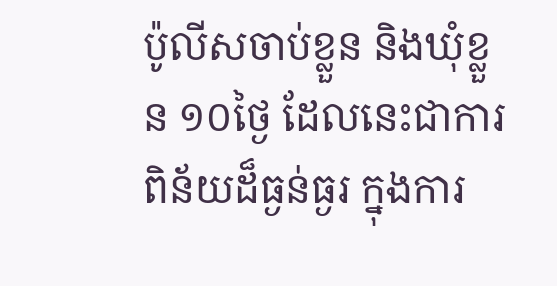ប៉ូលីសចាប់ខ្លួន និងឃុំខ្លួន ១០ថ្ងៃ ដែលនេះជាការពិន័យដ៏ធ្ងន់ធ្ងរ ក្នុងការ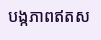បង្កភាពឥតស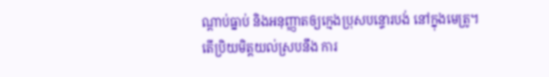ណ្ដាប់ធ្នាប់ និងអនុញ្ញាតឲ្យក្មេងប្រុសបន្ទោរបង់ នៅក្នុងមេត្រូ។
តើប្រិយមិត្ដយល់ស្របនឹង ការ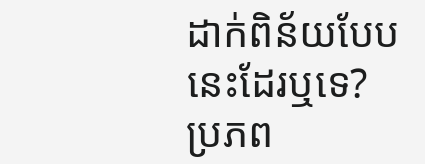ដាក់ពិន័យបែបនេះដែរឬទេ?
ប្រភព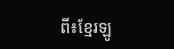ពី៖ខ្មែរឡូ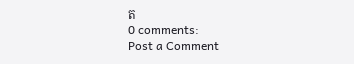ត
0 comments:
Post a Comment